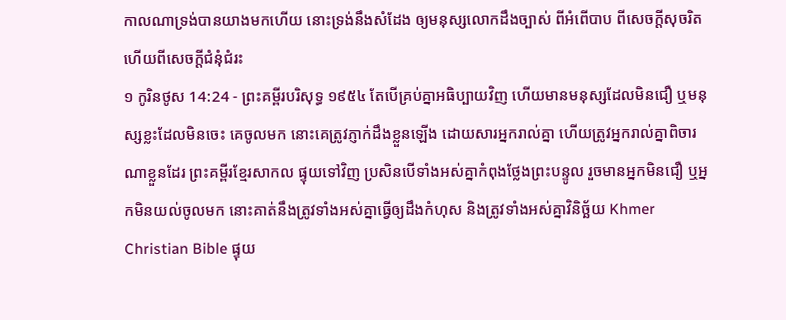កាលណាទ្រង់បានយាងមកហើយ នោះទ្រង់នឹងសំដែង ឲ្យមនុស្សលោកដឹងច្បាស់ ពីអំពើបាប ពីសេចក្ដីសុចរិត ហើយពីសេចក្ដីជំនុំជំរះ
១ កូរិនថូស 14:24 - ព្រះគម្ពីរបរិសុទ្ធ ១៩៥៤ តែបើគ្រប់គ្នាអធិប្បាយវិញ ហើយមានមនុស្សដែលមិនជឿ ឬមនុស្សខ្លះដែលមិនចេះ គេចូលមក នោះគេត្រូវភ្ញាក់ដឹងខ្លួនឡើង ដោយសារអ្នករាល់គ្នា ហើយត្រូវអ្នករាល់គ្នាពិចារណាខ្លួនដែរ ព្រះគម្ពីរខ្មែរសាកល ផ្ទុយទៅវិញ ប្រសិនបើទាំងអស់គ្នាកំពុងថ្លែងព្រះបន្ទូល រួចមានអ្នកមិនជឿ ឬអ្នកមិនយល់ចូលមក នោះគាត់នឹងត្រូវទាំងអស់គ្នាធ្វើឲ្យដឹងកំហុស និងត្រូវទាំងអស់គ្នាវិនិច្ឆ័យ Khmer Christian Bible ផ្ទុយ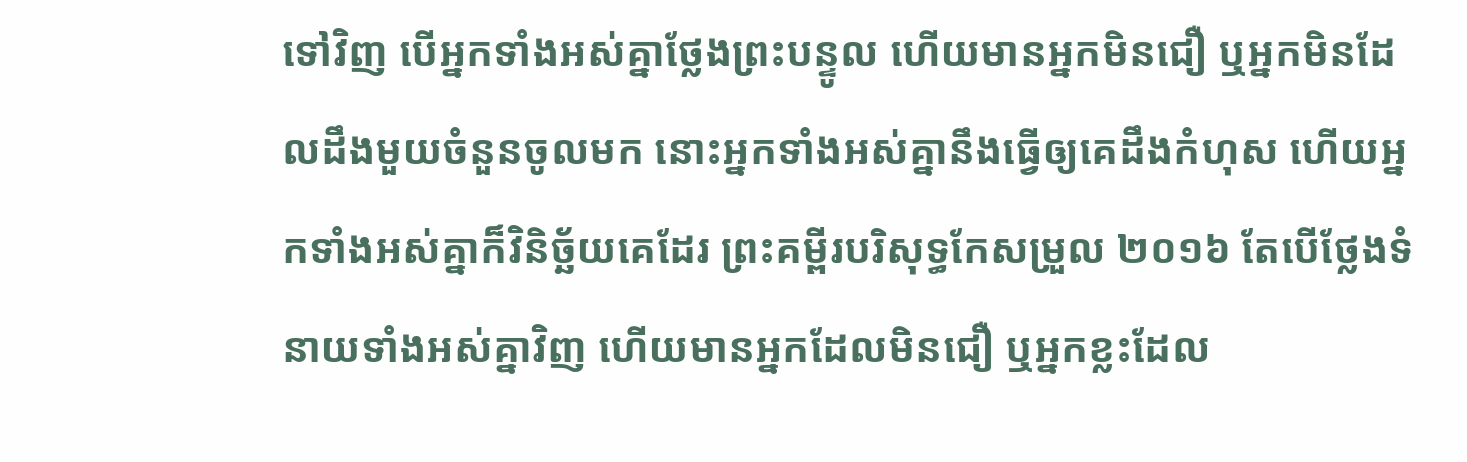ទៅវិញ បើអ្នកទាំងអស់គ្នាថ្លែងព្រះបន្ទូល ហើយមានអ្នកមិនជឿ ឬអ្នកមិនដែលដឹងមួយចំនួនចូលមក នោះអ្នកទាំងអស់គ្នានឹងធ្វើឲ្យគេដឹងកំហុស ហើយអ្នកទាំងអស់គ្នាក៏វិនិច្ឆ័យគេដែរ ព្រះគម្ពីរបរិសុទ្ធកែសម្រួល ២០១៦ តែបើថ្លែងទំនាយទាំងអស់គ្នាវិញ ហើយមានអ្នកដែលមិនជឿ ឬអ្នកខ្លះដែល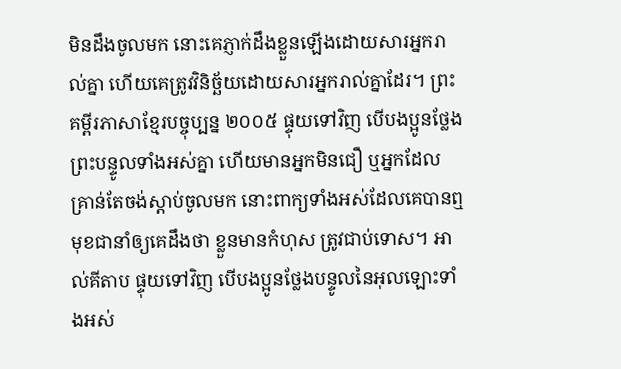មិនដឹងចូលមក នោះគេភ្ញាក់ដឹងខ្លួនឡើងដោយសារអ្នករាល់គ្នា ហើយគេត្រូវវិនិច្ឆ័យដោយសារអ្នករាល់គ្នាដែរ។ ព្រះគម្ពីរភាសាខ្មែរបច្ចុប្បន្ន ២០០៥ ផ្ទុយទៅវិញ បើបងប្អូនថ្លែងព្រះបន្ទូលទាំងអស់គ្នា ហើយមានអ្នកមិនជឿ ឬអ្នកដែលគ្រាន់តែចង់ស្ដាប់ចូលមក នោះពាក្យទាំងអស់ដែលគេបានឮ មុខជានាំឲ្យគេដឹងថា ខ្លួនមានកំហុស ត្រូវជាប់ទោស។ អាល់គីតាប ផ្ទុយទៅវិញ បើបងប្អូនថ្លែងបន្ទូលនៃអុលឡោះទាំងអស់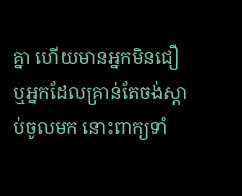គ្នា ហើយមានអ្នកមិនជឿ ឬអ្នកដែលគ្រាន់តែចង់ស្ដាប់ចូលមក នោះពាក្យទាំ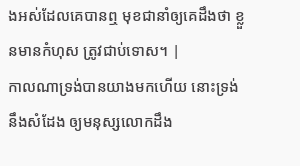ងអស់ដែលគេបានឮ មុខជានាំឲ្យគេដឹងថា ខ្លួនមានកំហុស ត្រូវជាប់ទោស។ |
កាលណាទ្រង់បានយាងមកហើយ នោះទ្រង់នឹងសំដែង ឲ្យមនុស្សលោកដឹង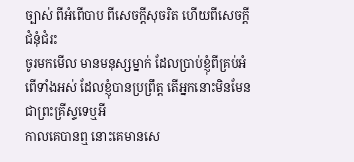ច្បាស់ ពីអំពើបាប ពីសេចក្ដីសុចរិត ហើយពីសេចក្ដីជំនុំជំរះ
ចូរមកមើល មានមនុស្សម្នាក់ ដែលប្រាប់ខ្ញុំពីគ្រប់អំពើទាំងអស់ ដែលខ្ញុំបានប្រព្រឹត្ត តើអ្នកនោះមិនមែនជាព្រះគ្រីស្ទទេឬអី
កាលគេបានឮ នោះគេមានសេ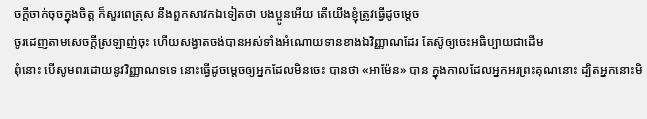ចក្ដីចាក់ចុចក្នុងចិត្ត ក៏សួរពេត្រុស នឹងពួកសាវកឯទៀតថា បងប្អូនអើយ តើយើងខ្ញុំត្រូវធ្វើដូចម្តេច
ចូរដេញតាមសេចក្ដីស្រឡាញ់ចុះ ហើយសង្វាតចង់បានអស់ទាំងអំណោយទានខាងឯវិញ្ញាណដែរ តែស៊ូឲ្យចេះអធិប្បាយជាដើម
ពុំនោះ បើសូមពរដោយនូវវិញ្ញាណទទេ នោះធ្វើដូចម្តេចឲ្យអ្នកដែលមិនចេះ បានថា «អាម៉ែន» បាន ក្នុងកាលដែលអ្នកអរព្រះគុណនោះ ដ្បិតអ្នកនោះមិ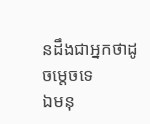នដឹងជាអ្នកថាដូចម្តេចទេ
ឯមនុ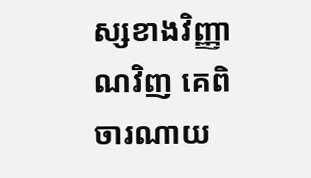ស្សខាងវិញ្ញាណវិញ គេពិចារណាយ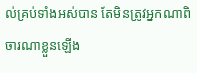ល់គ្រប់ទាំងអស់បាន តែមិនត្រូវអ្នកណាពិចារណាខ្លួនឡើង